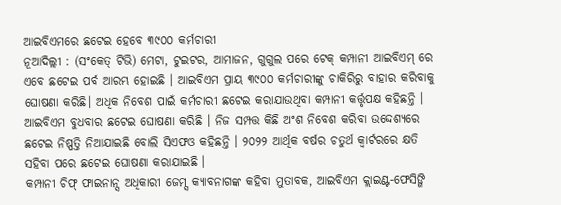ଆଇବିଏମରେ ଛଟେଇ ହେବେ ୩୯୦୦ କର୍ମଚାରୀ
ନୂଆଦିଲ୍ଲୀ : (ସଂକେତ୍ ଟିଭି) ମେଟା, ଟୁଇଟର, ଆମାଜନ, ଗୁଗୁଲ ପରେ ଟେକ୍ କମ୍ପାନୀ ଆଇବିଏମ୍ ରେ ଏବେ ଛଟେଇ ପର୍ବ ଆରମ୍ଭ ହୋଇଛି । ଆଇବିଏମ ପ୍ରାୟ ୩୯୦୦ କର୍ମଚାରୀଙ୍କୁ ଚାକିରିରୁ ବାହାର କରିବାକୁ ଘୋଷଣା କରିଛି। ଅଧିକ ନିବେଶ ପାଇଁ କର୍ମଚାରୀ ଛଟେଇ କରାଯାଉଥିବା କମ୍ପାନୀ କର୍ତ୍ତୃପକ୍ଷ କହିଛନ୍ତି ।
ଆଇବିଏମ ବୁଧବାର ଛଟେଇ ଘୋଷଣା କରିଛି । ନିଜ ସମ୍ପତ୍ତ କିଛି ଅଂଶ ନିବେଶ କରିବା ଉଦ୍ଦେଶ୍ଯରେ ଛଟେଇ ନିଷ୍ପତ୍ତି ନିଆଯାଇଛି ବୋଲି ସିଏଫଓ କହିଛନ୍ତି । ୨୦୨୨ ଆର୍ଥିକ ବର୍ଷର ଚତୁର୍ଥ କ୍ବାର୍ଟରରେ କ୍ଷତି ସହିବା ପରେ ଛଟେଇ ଘୋଷଣା କରାଯାଇଛି ।
କମ୍ପାନୀ ଚିଫ୍ ଫାଇନାନ୍ସ ଅଧିକାରୀ ଜେମ୍ସ କ୍ୟାବନାଗଙ୍କ କହିବା ମୁତାବକ, ଆଇବିଏମ କ୍ଲାଇଣ୍ଟ-ଫେସିଙ୍ଗି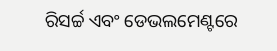ରିସର୍ଚ୍ଚ ଏବଂ ଡେଭଲମେଣ୍ଟରେ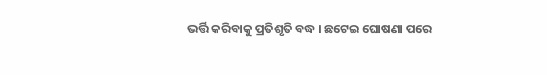ଭର୍ତ୍ତି କରିବାକୁ ପ୍ରତିଶୃତି ବଦ୍ଧ । ଛଟେଇ ଘୋଷଣା ପରେ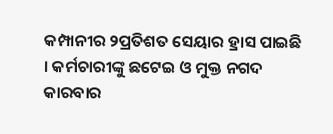କମ୍ପାନୀର ୨ପ୍ରତିଶତ ସେୟାର ହ୍ରାସ ପାଇଛି । କର୍ମଚାରୀଙ୍କୁ ଛଟେଇ ଓ ମୁକ୍ତ ନଗଦ କାରବାର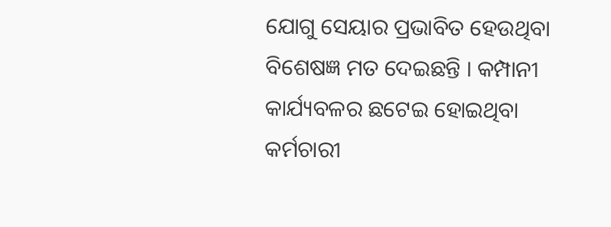ଯୋଗୁ ସେୟାର ପ୍ରଭାବିତ ହେଉଥିବା ବିଶେଷଜ୍ଞ ମତ ଦେଇଛନ୍ତି । କମ୍ପାନୀ କାର୍ଯ୍ୟବଳର ଛଟେଇ ହୋଇଥିବା କର୍ମଚାରୀ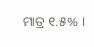ମାତ୍ର ୧.୫% ।